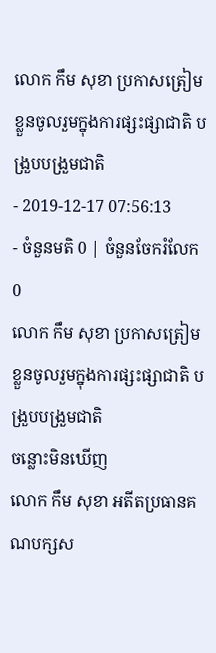លោក កឹម សុខា ប្រកាសត្រៀមខ្លួនចូលរួមក្នុងការផ្សះផ្សាជាតិ បង្រួបបង្រួមជាតិ
- 2019-12-17 07:56:13
- ចំនួនមតិ 0 | ចំនួនចែករំលែក 0
លោក កឹម សុខា ប្រកាសត្រៀមខ្លួនចូលរួមក្នុងការផ្សះផ្សាជាតិ បង្រួបបង្រួមជាតិ
ចន្លោះមិនឃើញ
លោក កឹម សុខា អតីតប្រធានគណបក្សស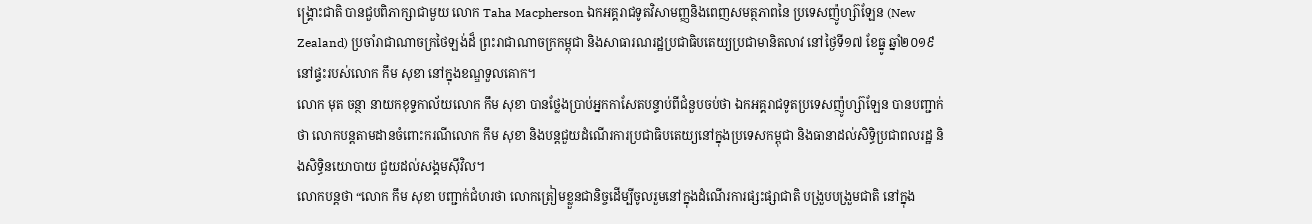ង្គ្រោះជាតិ បានជួបពិភាក្សាជាមួយ លោក Taha Macpherson ឯកអគ្គរាជទូតវិសាមញ្ញនិងពេញសមត្ថភាពនៃ ប្រទេសញ៉ូហ្ស៊ាឡែន (New Zealand) ប្រចាំរាជាណាចក្រថៃឡង់ដ៏ ព្រះរាជាណាចក្រកម្ពុជា និងសាធារណរដ្ឋប្រជាធិបតេយ្យប្រជាមានិតលាវ នៅថ្ងៃទី១៧ ខែធ្នូ ឆ្នាំ២០១៩ នៅផ្ទះរបស់លោក កឹម សុខា នៅក្នុងខណ្ឌទួលគោក។
លោក មុត ចន្ថា នាយកខុទ្ទកាល័យលោក កឹម សុខា បានថ្លែងប្រាប់អ្នកកាសែតបន្ទាប់ពីជំនួបចប់ថា ឯកអគ្គរាជទូតប្រទេសញ៉ូហ្ស៊ាឡែន បានបញ្ជាក់ថា លោកបន្តតាមដានចំពោះករណីលោក កឹម សុខា និងបន្តជួយដំណើរការប្រជាធិបតេយ្យនៅក្នុងប្រទេសកម្ពុជា និងធានាដល់សិទ្ធិប្រជាពលរដ្ឋ និងសិទ្ធិនយោបាយ ជួយដល់សង្គមស៊ីវិល។
លោកបន្តថា “លោក កឹម សុខា បញ្ជាក់ជំហរថា លោកត្រៀមខ្លួនជានិច្ចដើម្បីចូលរួមនៅក្នុងដំណើរការផ្សះផ្សាជាតិ បង្រួបបង្រួមជាតិ នៅក្នុង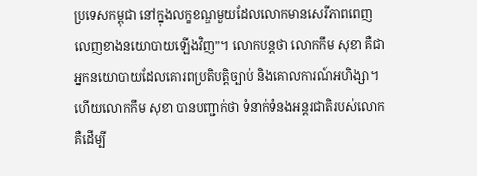ប្រទេសកម្ពុជា នៅក្នុងលក្ខខណ្ឌមួយដែលលោកមានសេរីភាពពេញលេញខាងនយោបាយឡើងវិញ”។ លោកបន្តថា លោកកឹម សុខា គឺជាអ្នកនយោបាយដែលគោរពប្រតិបត្តិច្បាប់ និងគោលការណ៍អហិង្សា។ ហើយលោកកឹម សុខា បានបញ្ជាក់ថា ទំនាក់ទំនងអន្តរជាតិរបស់លោក គឺដើម្បី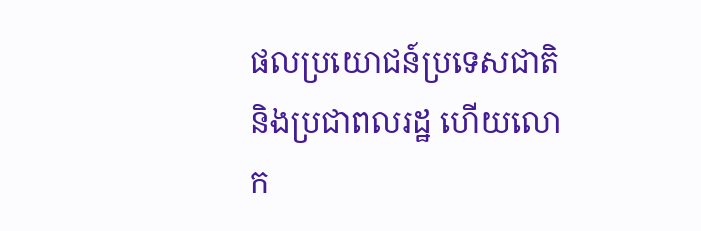ផលប្រយោជន៍ប្រទេសជាតិ និងប្រជាពលរដ្ឋ ហើយលោក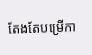តែងតែបម្រើកា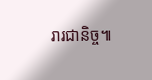រារជានិច្ច៕